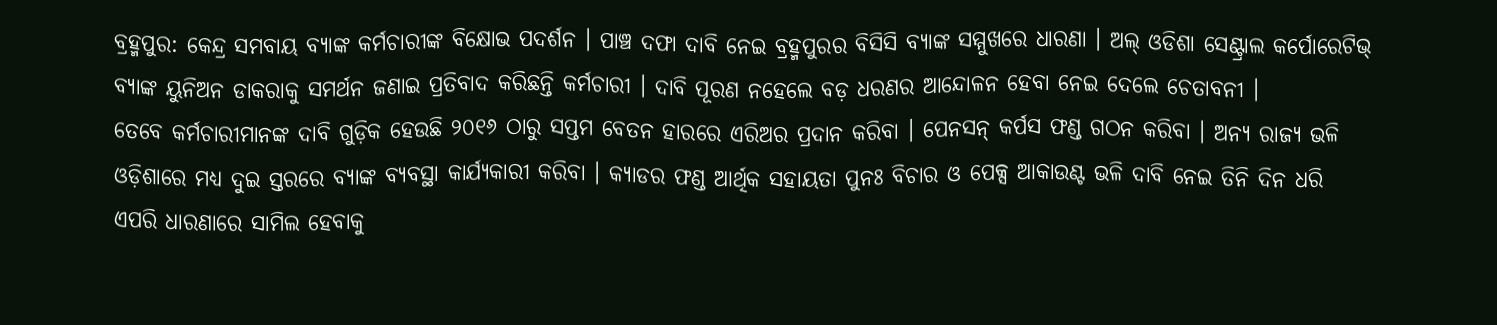ବ୍ରହ୍ମପୁର: କେନ୍ଦ୍ର ସମବାୟ ବ୍ୟାଙ୍କ କର୍ମଚାରୀଙ୍କ ବିକ୍ଷୋଭ ପଦର୍ଶନ । ପାଞ୍ଚ ଦଫା ଦାବି ନେଇ ବ୍ରହ୍ମପୁରର ବିସିସି ବ୍ୟାଙ୍କ ସମ୍ମୁଖରେ ଧାରଣା । ଅଲ୍ ଓଡିଶା ସେଣ୍ଟ୍ରାଲ କର୍ପୋରେଟିଭ୍ ବ୍ୟାଙ୍କ ୟୁନିଅନ ଡାକରାକୁ ସମର୍ଥନ ଜଣାଇ ପ୍ରତିବାଦ କରିଛନ୍ତି କର୍ମଚାରୀ । ଦାବି ପୂରଣ ନହେଲେ ବଡ଼ ଧରଣର ଆନ୍ଦୋଳନ ହେବା ନେଇ ଦେଲେ ଚେତାବନୀ ।
ତେବେ କର୍ମଚାରୀମାନଙ୍କ ଦାବି ଗୁଡ଼ିକ ହେଉଛି ୨୦୧୬ ଠାରୁ ସପ୍ତମ ବେତନ ହାରରେ ଏରିଅର ପ୍ରଦାନ କରିବା । ପେନସନ୍ କର୍ପସ ଫଣ୍ଡ ଗଠନ କରିବା । ଅନ୍ୟ ରାଜ୍ୟ ଭଳି ଓଡ଼ିଶାରେ ମଧ୍ୟ ଦୁଇ ସ୍ତରରେ ବ୍ୟାଙ୍କ ବ୍ୟବସ୍ଥା କାର୍ଯ୍ୟକାରୀ କରିବା । କ୍ୟାଡର ଫଣ୍ଡ ଆର୍ଥିକ ସହାୟତା ପୁନଃ ବିଚାର ଓ ପେକ୍ସ ଆକାଉଣ୍ଟ ଭଳି ଦାବି ନେଇ ତିନି ଦିନ ଧରି ଏପରି ଧାରଣାରେ ସାମିଲ ହେବାକୁ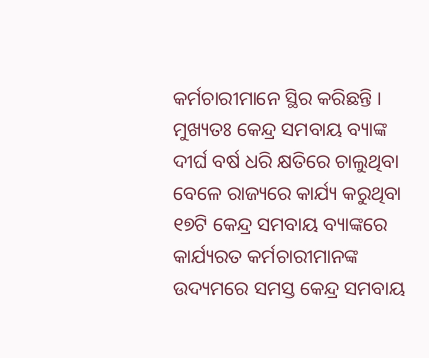କର୍ମଚାରୀମାନେ ସ୍ଥିର କରିଛନ୍ତି ।
ମୁଖ୍ୟତଃ କେନ୍ଦ୍ର ସମବାୟ ବ୍ୟାଙ୍କ ଦୀର୍ଘ ବର୍ଷ ଧରି କ୍ଷତିରେ ଚାଲୁଥିବା ବେଳେ ରାଜ୍ୟରେ କାର୍ଯ୍ୟ କରୁଥିବା ୧୭ଟି କେନ୍ଦ୍ର ସମବାୟ ବ୍ୟାଙ୍କରେ କାର୍ଯ୍ୟରତ କର୍ମଚାରୀମାନଙ୍କ ଉଦ୍ୟମରେ ସମସ୍ତ କେନ୍ଦ୍ର ସମବାୟ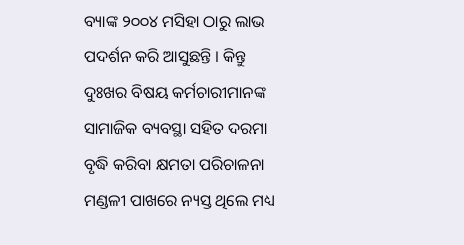ବ୍ୟାଙ୍କ ୨୦୦୪ ମସିହା ଠାରୁ ଲାଭ ପଦର୍ଶନ କରି ଆସୁଛନ୍ତି । କିନ୍ତୁ ଦୁଃଖର ବିଷୟ କର୍ମଚାରୀମାନଙ୍କ ସାମାଜିକ ବ୍ୟବସ୍ଥା ସହିତ ଦରମା ବୃଦ୍ଧି କରିବା କ୍ଷମତା ପରିଚାଳନା ମଣ୍ଡଳୀ ପାଖରେ ନ୍ୟସ୍ତ ଥିଲେ ମଧ୍ୟ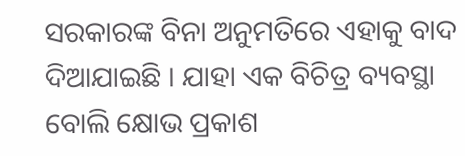ସରକାରଙ୍କ ବିନା ଅନୁମତିରେ ଏହାକୁ ବାଦ ଦିଆଯାଇଛି । ଯାହା ଏକ ବିଚିତ୍ର ବ୍ୟବସ୍ଥା ବୋଲି କ୍ଷୋଭ ପ୍ରକାଶ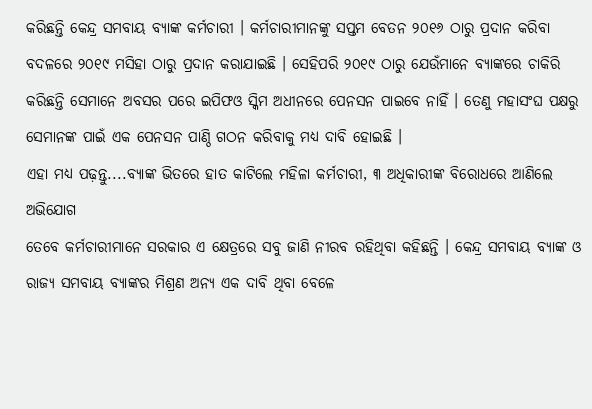କରିଛନ୍ତି କେନ୍ଦ୍ର ସମବାୟ ବ୍ୟାଙ୍କ କର୍ମଚାରୀ । କର୍ମଚାରୀମାନଙ୍କୁ ସପ୍ତମ ବେତନ ୨୦୧୬ ଠାରୁ ପ୍ରଦାନ କରିବା ବଦଳରେ ୨୦୧୯ ମସିହା ଠାରୁ ପ୍ରଦାନ କରାଯାଇଛି । ସେହିପରି ୨୦୧୯ ଠାରୁ ଯେଉଁମାନେ ବ୍ୟାଙ୍କରେ ଚାକିରି କରିଛନ୍ତି ସେମାନେ ଅବସର ପରେ ଇପିଫଓ ସ୍କିମ ଅଧୀନରେ ପେନସନ ପାଇବେ ନାହିଁ । ତେଣୁ ମହାସଂଘ ପକ୍ଷରୁ ସେମାନଙ୍କ ପାଇଁ ଏକ ପେନସନ ପାଣ୍ଠି ଗଠନ କରିବାକୁ ମଧ୍ୟ ଦାବି ହୋଇଛି ।
ଏହା ମଧ୍ୟ ପଢ଼ନ୍ତୁ....ବ୍ୟାଙ୍କ ଭିତରେ ହାତ କାଟିଲେ ମହିଳା କର୍ମଚାରୀ, ୩ ଅଧିକାରୀଙ୍କ ବିରୋଧରେ ଆଣିଲେ ଅଭିଯୋଗ
ତେବେ କର୍ମଚାରୀମାନେ ସରକାର ଏ କ୍ଷେତ୍ରରେ ସବୁ ଜାଣି ନୀରବ ରହିଥିବା କହିଛନ୍ତି । କେନ୍ଦ୍ର ସମବାୟ ବ୍ୟାଙ୍କ ଓ ରାଜ୍ୟ ସମବାୟ ବ୍ୟାଙ୍କର ମିଶ୍ରଣ ଅନ୍ୟ ଏକ ଦାବି ଥିବା ବେଳେ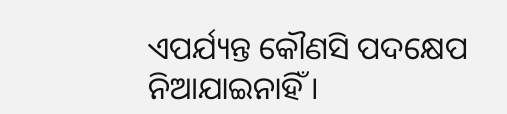ଏପର୍ଯ୍ୟନ୍ତ କୌଣସି ପଦକ୍ଷେପ ନିଆଯାଇନାହିଁ ।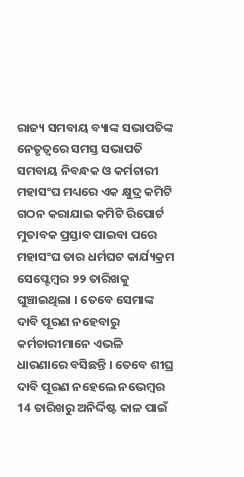ରାଜ୍ୟ ସମବାୟ ବ୍ୟାଙ୍କ ସଭାପତିଙ୍କ ନେତୃତ୍ଵରେ ସମସ୍ତ ସଭାପତି ସମବାୟ ନିବନ୍ଧକ ଓ କର୍ମଚାରୀ ମହାସଂଘ ମଧ୍ୟରେ ଏକ କ୍ଷୁଦ୍ର କମିଟି ଗଠନ କରାଯାଇ କମିଟି ରିପୋର୍ଟ ମୁତାବକ ପ୍ରସ୍ତାବ ପାଇବା ପରେ ମହାସଂଘ ତାର ଧର୍ମଘଟ କାର୍ଯ୍ୟକ୍ରମ ସେପ୍ଟେମ୍ବର ୨୨ ତାରିଖକୁ ଘୁଞ୍ଚାଇଥିଲା । ତେବେ ସେମାଙ୍କ ଦାବି ପୂରଣ ନହେବାରୁ କର୍ମଚାରୀମାନେ ଏଭଳି ଧାରଣାରେ ବସିଛନ୍ତି । ତେବେ ଶୀଘ୍ର ଦାବି ପୂରଣ ନହେଲେ ନଭେମ୍ବର 14 ତାରିଖରୁ ଅନିର୍ଦ୍ଦିଷ୍ଟ କାଳ ପାଇଁ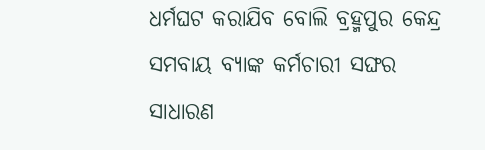ଧର୍ମଘଟ କରାଯିବ ବୋଲି ବ୍ରହ୍ମପୁର କେନ୍ଦ୍ର ସମବାୟ ବ୍ୟାଙ୍କ କର୍ମଚାରୀ ସଙ୍ଘର ସାଧାରଣ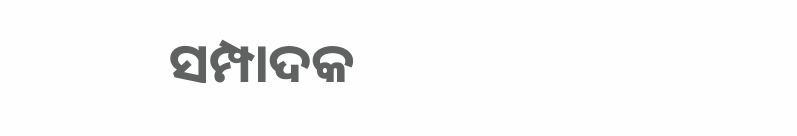ସମ୍ପାଦକ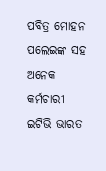ପବିତ୍ର ମୋହନ ପଲେଇଙ୍କ ସହ ଅନେକ କର୍ମଚାରୀ ଇଟିଭି ଭାରତ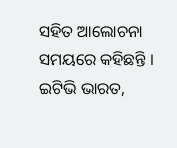ସହିତ ଆଲୋଚନା ସମୟରେ କହିଛନ୍ତି ।
ଇଟିଭି ଭାରତ,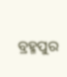ବ୍ରହ୍ମପୁର